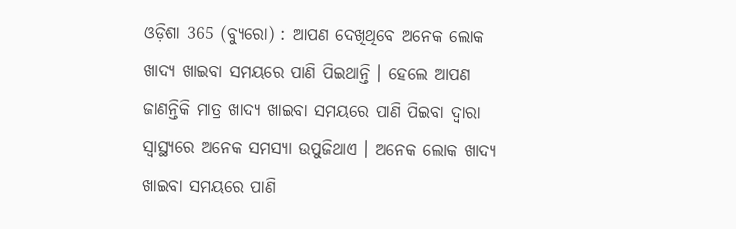ଓଡ଼ିଶା 365 (ବ୍ୟୁରୋ) : ଆପଣ ଦେଖିଥିବେ ଅନେକ ଲୋକ ଖାଦ୍ୟ ଖାଇବା ସମୟରେ ପାଣି ପିଇଥାନ୍ତି । ହେଲେ ଆପଣ ଜାଣନ୍ତିକି ମାତ୍ର ଖାଦ୍ୟ ଖାଇବା ସମୟରେ ପାଣି ପିଇବା ଦ୍ୱାରା ସ୍ୱାସ୍ଥ୍ୟରେ ଅନେକ ସମସ୍ୟା ଉପୁଜିଥାଏ । ଅନେକ ଲୋକ ଖାଦ୍ୟ ଖାଇବା ସମୟରେ ପାଣି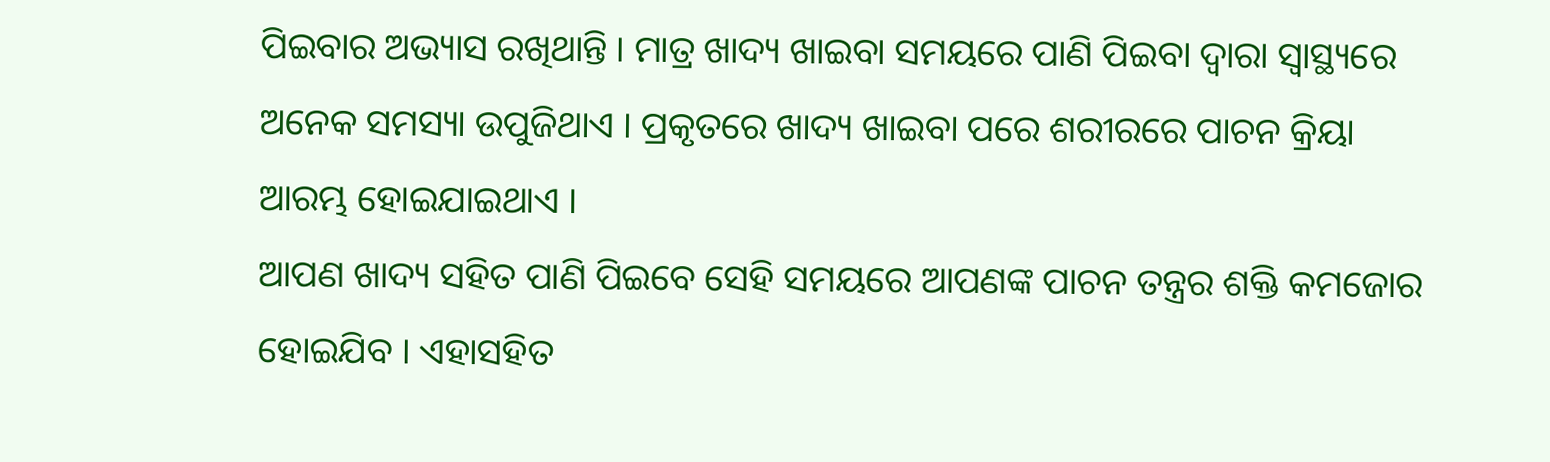ପିଇବାର ଅଭ୍ୟାସ ରଖିଥାନ୍ତି । ମାତ୍ର ଖାଦ୍ୟ ଖାଇବା ସମୟରେ ପାଣି ପିଇବା ଦ୍ୱାରା ସ୍ୱାସ୍ଥ୍ୟରେ ଅନେକ ସମସ୍ୟା ଉପୁଜିଥାଏ । ପ୍ରକୃତରେ ଖାଦ୍ୟ ଖାଇବା ପରେ ଶରୀରରେ ପାଚନ କ୍ରିୟା ଆରମ୍ଭ ହୋଇଯାଇଥାଏ ।
ଆପଣ ଖାଦ୍ୟ ସହିତ ପାଣି ପିଇବେ ସେହି ସମୟରେ ଆପଣଙ୍କ ପାଚନ ତନ୍ତ୍ରର ଶକ୍ତି କମଜୋର ହୋଇଯିବ । ଏହାସହିତ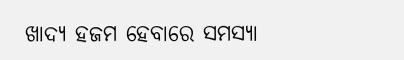ଖାଦ୍ୟ ହଜମ ହେବାରେ ସମସ୍ୟା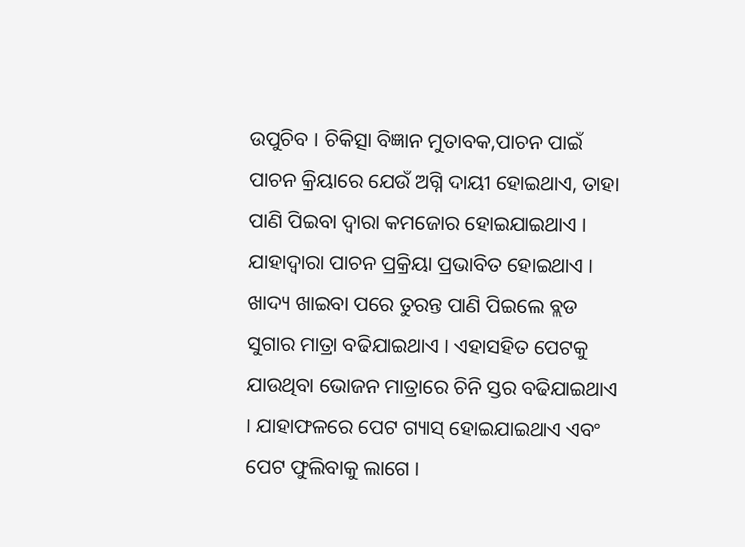ଉପୁଚିବ । ଚିକିତ୍ସା ବିଜ୍ଞାନ ମୁତାବକ,ପାଚନ ପାଇଁ ପାଚନ କ୍ରିୟାରେ ଯେଉଁ ଅଗ୍ନି ଦାୟୀ ହୋଇଥାଏ, ତାହା ପାଣି ପିଇବା ଦ୍ୱାରା କମଜୋର ହୋଇଯାଇଥାଏ । ଯାହାଦ୍ୱାରା ପାଚନ ପ୍ରକ୍ରିୟା ପ୍ରଭାବିତ ହୋଇଥାଏ । ଖାଦ୍ୟ ଖାଇବା ପରେ ତୁରନ୍ତ ପାଣି ପିଇଲେ ବ୍ଲଡ ସୁଗାର ମାତ୍ରା ବଢିଯାଇଥାଏ । ଏହାସହିତ ପେଟକୁ ଯାଉଥିବା ଭୋଜନ ମାତ୍ରାରେ ଚିନି ସ୍ତର ବଢିଯାଇଥାଏ । ଯାହାଫଳରେ ପେଟ ଗ୍ୟାସ୍ ହୋଇଯାଇଥାଏ ଏବଂ ପେଟ ଫୁଲିବାକୁ ଲାଗେ ।